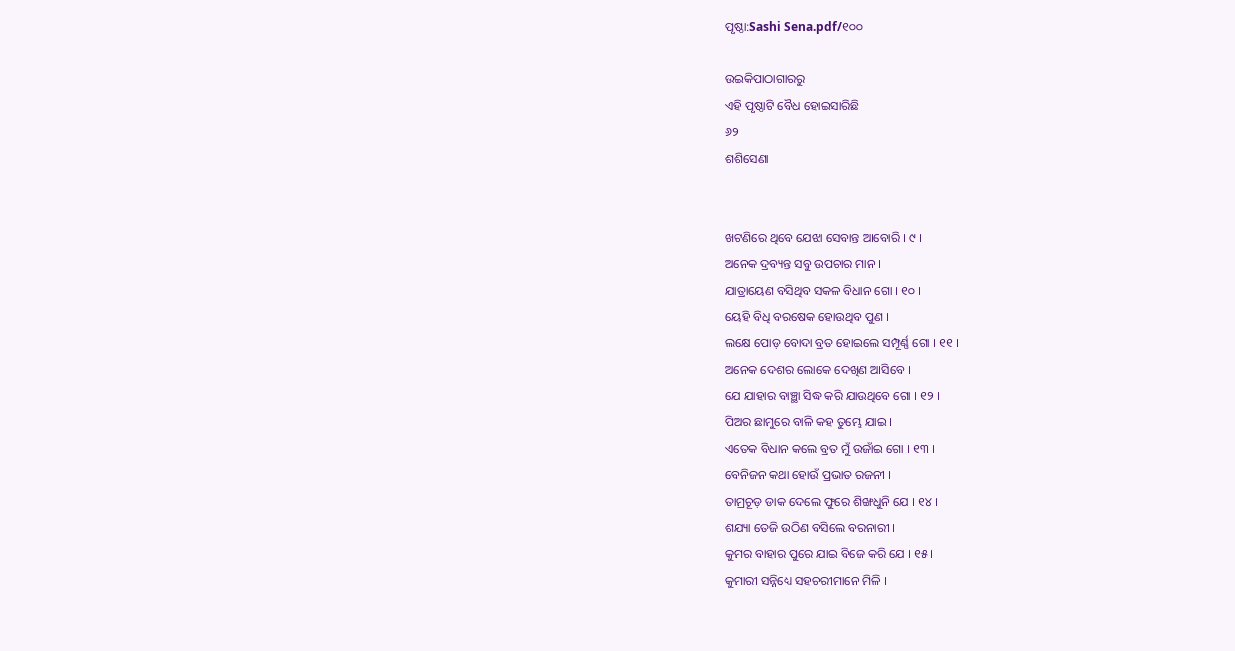ପୃଷ୍ଠା:Sashi Sena.pdf/୧୦୦

ଉଇକିପାଠାଗାର‌ରୁ
ଏହି ପୃଷ୍ଠାଟି ବୈଧ ହୋଇସାରିଛି
୬୨
ଶଶିସେଣା


ଖଟଣିରେ ଥିବେ ଯେଝା ସେବାନ୍ତ ଆବୋରି । ୯ ।
ଅନେକ ଦ୍ରବ୍ୟନ୍ତ ସବୁ ଉପଚାର ମାନ ।
ଯାତ୍ରାୟେଣ ବସିଥିବ ସକଳ ବିଧାନ ଗୋ । ୧୦ ।
ୟେହି ବିଧି ବରଷେକ ହୋଉଥିବ ପୁଣ ।
ଲକ୍ଷେ ପୋଡ଼ ବୋଦା ବ୍ରତ ହୋଇଲେ ସମ୍ପୂର୍ଣ୍ଣ ଗୋ । ୧୧ ।
ଅନେକ ଦେଶର ଲୋକେ ଦେଖିଣ ଆସିବେ ।
ଯେ ଯାହାର ବାଞ୍ଛା ସିଦ୍ଧ କରି ଯାଉଥିବେ ଗୋ । ୧୨ ।
ପିଅର ଛାମୁରେ ବାଳି କ‌ହ ତୁମ୍ଭେ ଯାଇ ।
ଏତେକ ବିଧାନ କଲେ ବ୍ରତ ମୁଁ ଉଜାଁଇ ଗୋ । ୧୩ ।
ବେନିଜନ କଥା ହୋଉଁ ପ୍ରଭାତ ରଜନୀ ।
ତାମ୍ରଚୂଡ଼ ଡାକ ଦେଲେ ଫୁରେ ଶିଙ୍ଖଧୁନି ଯେ । ୧୪ ।
ଶଯ୍ୟା ତେଜି ଉଠିଣ ବସିଲେ ବରନାରୀ ।
କୁମର ବାହାର ପୁରେ ଯାଇ ବିଜେ କରି ଯେ । ୧୫ ।
କୁମାରୀ ସନ୍ନିଧ୍ୟେ ସହଚରୀମାନେ ମିଳି ।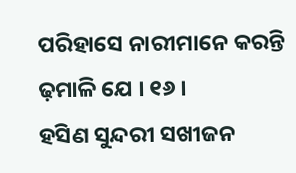ପରିହାସେ ନାରୀମାନେ କରନ୍ତି ଢ଼ମାଳି ଯେ । ୧୬ ।
ହସିଣ ସୁନ୍ଦରୀ ସଖୀଜନ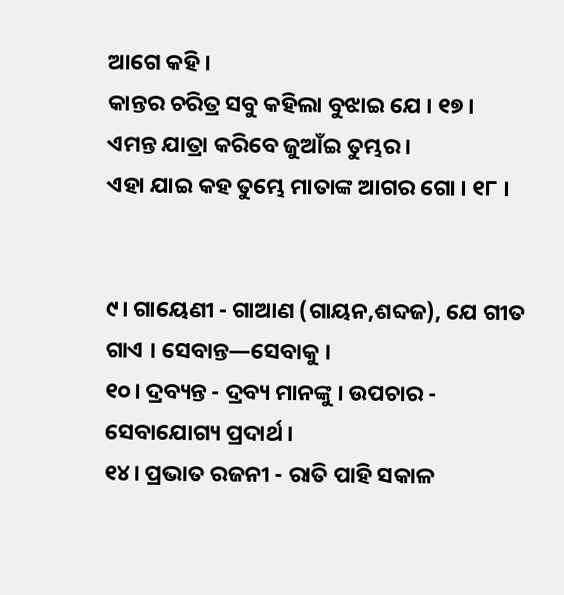ଆଗେ କହି ।
କାନ୍ତର ଚରିତ୍ର ସବୁ କ‌ହିଲା ବୁଝାଇ ଯେ । ୧୭ ।
ଏମନ୍ତ ଯାତ୍ରା କରିବେ ଜୁଆଁଇ ତୁମ୍ଭର ।
ଏହା ଯାଇ କ‌ହ ତୁମ୍ଭେ ମାତାଙ୍କ ଆଗର ଗୋ । ୧୮ ।


୯। ଗାୟେଣୀ - ଗାଆଣ (ଗାୟନ,ଶବ୍ଦଜ), ଯେ ଗୀତ ଗାଏ । ସେବାନ୍ତ—ସେବାକୁ ।
୧୦। ଦ୍ରବ୍ୟନ୍ତ - ଦ୍ରବ୍ୟ ମାନଙ୍କୁ । ଉପଚାର - ସେବାଯୋଗ୍ୟ ପ୍ରଦାର୍ଥ ।
୧୪। ପ୍ରଭାତ ରଜନୀ - ରାତି ପାହି ସକାଳ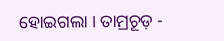ହୋଇଗଲା । ତାମ୍ରଚୂଡ଼ -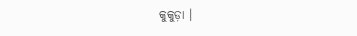କୁକୁଡ଼ା ।